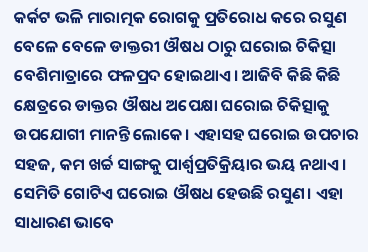କର୍କଟ ଭଳି ମାରାତ୍ମକ ରୋଗକୁ ପ୍ରତିରୋଧ କରେ ରସୁଣ
ବେଳେ ବେଳେ ଡାକ୍ତରୀ ଔଷଧ ଠାରୁ ଘରୋଇ ଚିକିତ୍ସା ବେଶିମାତ୍ରାରେ ଫଳପ୍ରଦ ହୋଇଥାଏ। ଆଜିବି କିଛି କିଛି କ୍ଷେତ୍ରରେ ଡାକ୍ତର ଔଷଧ ଅପେକ୍ଷା ଘରୋଇ ଚିକିତ୍ସାକୁ ଉପଯୋଗୀ ମାନନ୍ତି ଲୋକେ। ଏହାସହ ଘରୋଇ ଉପଚାର ସହଜ, କମ ଖର୍ଚ୍ଚ ସାଙ୍ଗକୁ ପାର୍ଶ୍ଵପ୍ରତିକ୍ରିୟାର ଭୟ ନଥାଏ। ସେମିତି ଗୋଟିଏ ଘରୋଇ ଔଷଧ ହେଉଛି ରସୁଣ। ଏହା ସାଧାରଣ ଭାବେ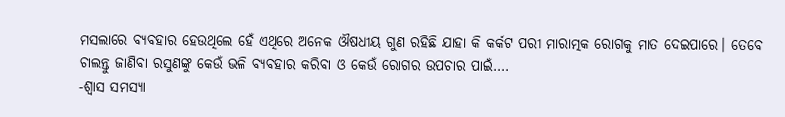ମସଲାରେ ବ୍ୟବହାର ହେଉଥିଲେ ହେଁ ଏଥିରେ ଅନେକ ଔଷଧୀୟ ଗୁଣ ରହିଛି ଯାହା କି କର୍କଟ ପରୀ ମାରାତ୍ମକ ରୋଗକୁ ମାତ ଦେଇପାରେ। ତେବେ ଚାଲନ୍ତୁ ଜାଣିବା ରସୁଣଙ୍କୁ କେଉଁ ଭଳି ବ୍ୟବହାର କରିବା ଓ କେଉଁ ରୋଗର ଉପଚାର ପାଇଁ….
-ଶ୍ୱାସ ସମସ୍ୟା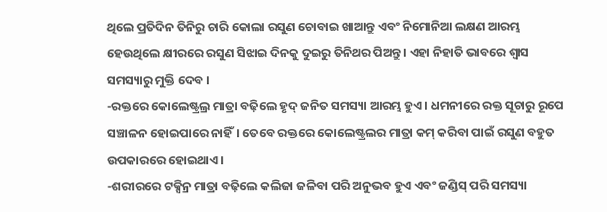ଥିଲେ ପ୍ରତିଦିନ ତିନିରୁ ଚାରି କୋଲା ରସୁଣ ଚୋବାଇ ଖାଆନ୍ତୁ ଏବଂ ନିମୋନିଆ ଲକ୍ଷଣ ଆରମ୍ଭ ହେଉଥିଲେ କ୍ଷୀରରେ ରସୁଣ ସିଝାଇ ଦିନକୁ ଦୁଇରୁ ତିନିଥର ପିଅନ୍ତୁ । ଏହା ନିହାତି ଭାବରେ ଶ୍ୱାସ ସମସ୍ୟାରୁ ମୁକ୍ତି ଦେବ ।
-ରକ୍ତରେ କୋଲେଷ୍ଟ୍ରଲ୍ର ମାତ୍ରା ବଢ଼ିଲେ ହୃଦ୍ ଜନିତ ସମସ୍ୟା ଆରମ୍ଭ ହୁଏ । ଧମନୀରେ ରକ୍ତ ସୂଚାରୁ ରୂପେ ସଞ୍ଚାଳନ ହୋଇପାରେ ନାହିଁ। ତେବେ ରକ୍ତରେ କୋଲେଷ୍ଟ୍ରଲର ମାତ୍ରା କମ୍ କରିବା ପାଇଁ ରସୁଣ ବହୁତ ଉପକାରରେ ହୋଇଥାଏ ।
-ଶରୀରରେ ଟକ୍ସିନ୍ର ମାତ୍ରା ବଢ଼ିଲେ କଲିଜା ଜଳିବା ପରି ଅନୁଭବ ହୁଏ ଏବଂ ଜଣ୍ଡିସ୍ ପରି ସମସ୍ୟା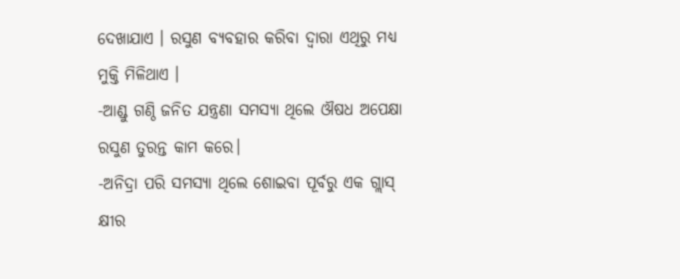ଦେଖାଯାଏ । ରସୁଣ ବ୍ୟବହାର କରିବା ଦ୍ୱାରା ଏଥିରୁ ମଧ୍ୟ ମୁକ୍ତି ମିଳିଥାଏ ।
-ଆଣ୍ଡୁ ଗଣ୍ଠି ଜନିତ ଯନ୍ତ୍ରଣା ସମସ୍ୟା ଥିଲେ ଔଷଧ ଅପେକ୍ଷା ରସୁଣ ତୁରନ୍ତ କାମ କରେ।
-ଅନିଦ୍ରା ପରି ସମସ୍ୟା ଥିଲେ ଶୋଇବା ପୂର୍ବରୁ ଏକ ଗ୍ଲାସ୍ କ୍ଷୀର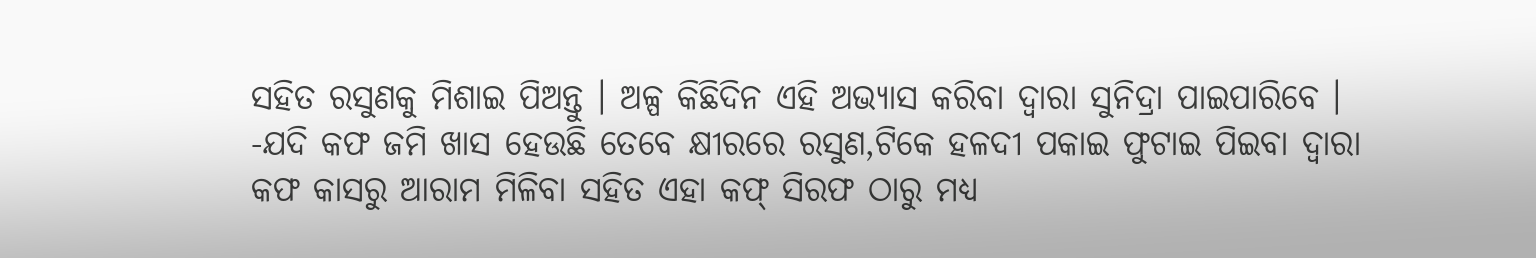ସହିତ ରସୁଣକୁ ମିଶାଇ ପିଅନ୍ତୁ । ଅଳ୍ପ କିଛିଦିନ ଏହି ଅଭ୍ୟାସ କରିବା ଦ୍ୱାରା ସୁନିଦ୍ରା ପାଇପାରିବେ ।
-ଯଦି କଫ ଜମି ଖାସ ହେଉଛି ତେବେ କ୍ଷୀରରେ ରସୁଣ,ଟିକେ ହଳଦୀ ପକାଇ ଫୁଟାଇ ପିଇବା ଦ୍ୱାରା କଫ କାସରୁ ଆରାମ ମିଳିବା ସହିତ ଏହା କଫ୍ ସିରଫ ଠାରୁ ମଧ୍ୟ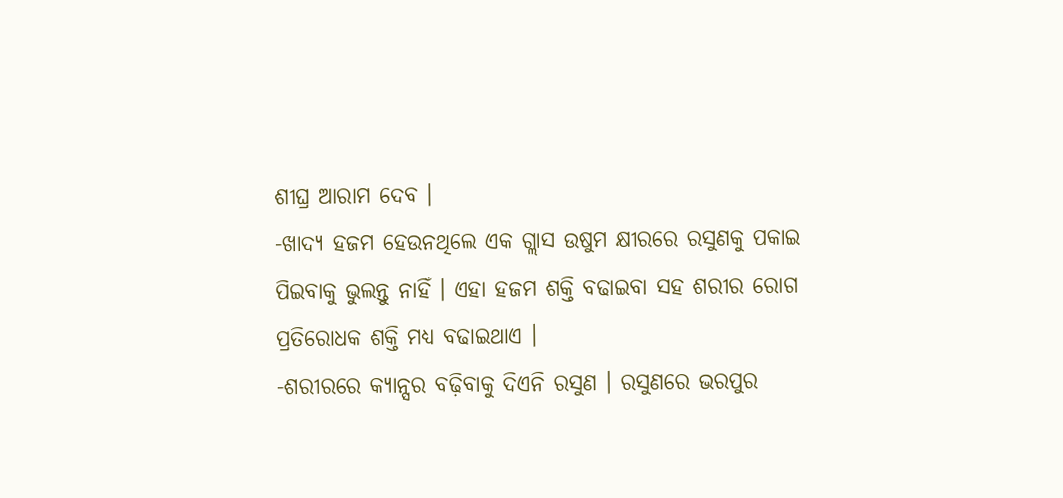ଶୀଘ୍ର ଆରାମ ଦେବ ।
-ଖାଦ୍ୟ ହଜମ ହେଉନଥିଲେ ଏକ ଗ୍ଲାସ ଉଷୁମ କ୍ଷୀରରେ ରସୁଣକୁ ପକାଇ ପିଇବାକୁ ଭୁଲନ୍ତୁ ନାହିଁ । ଏହା ହଜମ ଶକ୍ତି ବଢାଇବା ସହ ଶରୀର ରୋଗ ପ୍ରତିରୋଧକ ଶକ୍ତି ମଧ୍ୟ ବଢାଇଥାଏ ।
-ଶରୀରରେ କ୍ୟାନ୍ସର ବଢ଼ିବାକୁ ଦିଏନି ରସୁଣ । ରସୁଣରେ ଭରପୁର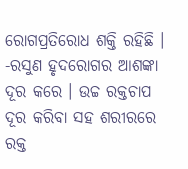ରୋଗପ୍ରତିରୋଧ ଶକ୍ତି ରହିଛି ।
-ରସୁଣ ହୃଦରୋଗର ଆଶଙ୍କା ଦୂର କରେ । ଉଚ୍ଚ ରକ୍ତଚାପ ଦୂର କରିବା ସହ ଶରୀରରେ ରକ୍ତ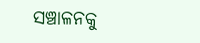ସଞ୍ଚାଳନକୁ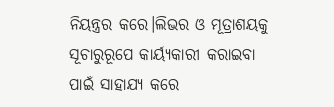ନିୟନ୍ତ୍ରର କରେ।ଲିଭର ଓ ମୂତ୍ରାଶୟକୁ ସୂଚାରୁରୂପେ କାର୍ୟ୍ୟକାରୀ କରାଇବା ପାଇଁ ସାହାଯ୍ୟ କରେ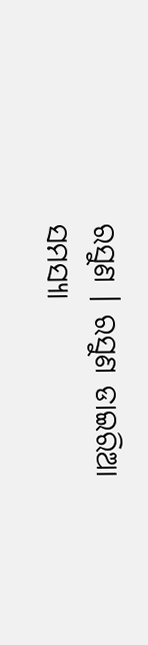ରସୁଣ । ରସୁଣ ଡାଇରିଆ ସମସ୍ୟା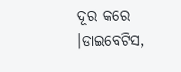ଦୂର କରେ ।ଡାଇବେଟିସ,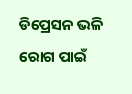ଡିପ୍ରେସନ ଭଳି ରୋଗ ପାଇଁ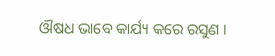ଔଷଧ ଭାବେ କାର୍ଯ୍ୟ କରେ ରସୁଣ ।